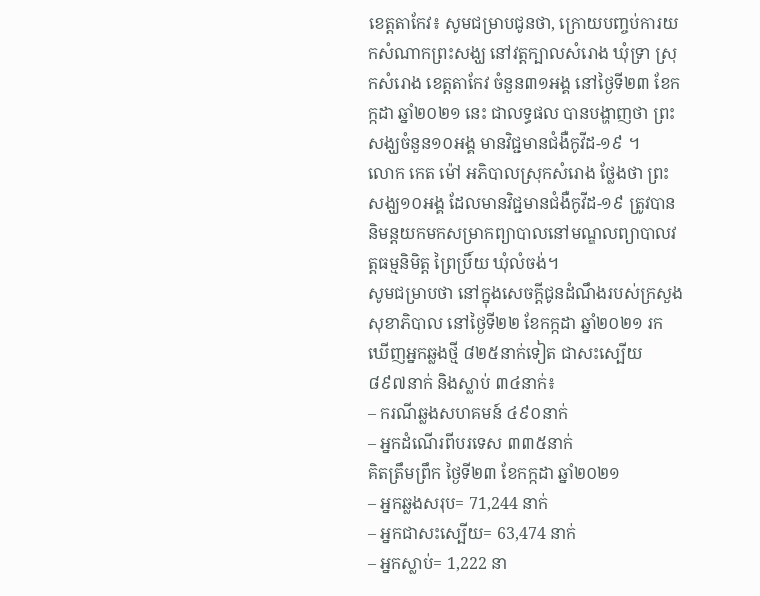ខេត្តតាកែវ៖ សូមជម្រាបជូនថា, ក្រោយបញ្ចប់ការយកសំណាកព្រះសង្ឃ នៅវត្តក្បាលសំរោង ឃុំទ្រា ស្រុកសំរោង ខេត្តតាកែវ ចំនួន៣១អង្គ នៅថ្ងៃទី២៣ ខែកក្កដា ឆ្នាំ២០២១ នេះ ជាលទ្ធផល បានបង្ហាញថា ព្រះសង្ឃចំនួន១០អង្គ មានវិជ្ជមានជំងឺកូវីដ-១៩ ។
លោក កេត ម៉ៅ អភិបាលស្រុកសំរោង ថ្លែងថា ព្រះសង្ឃ១០អង្គ ដែលមានវិជ្ជមានជំងឺកូវីដ-១៩ ត្រូវបាននិមន្តយកមកសម្រាកព្យាបាលនៅមណ្ឌលព្យាបាលវត្តធម្មនិមិត្ត ព្រៃប្រិ៍យ ឃុំលំចង់។
សូមជម្រាបថា នៅក្នុងសេចក្ដីជូនដំណឹងរបស់ក្រសួងសុខាភិបាល នៅថ្ងៃទី២២ ខែកក្កដា ឆ្នាំ២០២១ រកឃើញអ្នកឆ្លងថ្មី ៨២៥នាក់ទៀត ជាសះស្បើយ ៨៩៧នាក់ និងស្លាប់ ៣៤នាក់៖
– ករណីឆ្លងសហគមន៍ ៤៩០នាក់
– អ្នកដំណើរពីបរទេស ៣៣៥នាក់
គិតត្រឹមព្រឹក ថ្ងៃទី២៣ ខែកក្កដា ឆ្នាំ២០២១
– អ្នកឆ្លងសរុប= 71,244 នាក់
– អ្នកជាសះស្បើយ= 63,474 នាក់
– អ្នកស្លាប់= 1,222 នា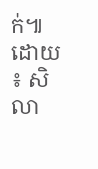ក់៕
ដោយ ៖ សិលា